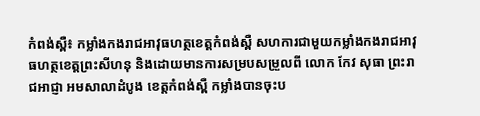កំពង់ស្ពឺ៖ កម្លាំងកងរាជអាវុធហត្ថខេត្តកំពង់ស្ពឺ សហការជាមួយកម្លាំងកងរាជអាវុធហត្ថខេត្តព្រះសីហនុ និងដោយមានការសម្របសម្រួលពី លោក កែវ សុធា ព្រះរាជអាជ្ញា អមសាលាដំបូង ខេត្តកំពង់ស្ពឺ កម្លាំងបានចុះប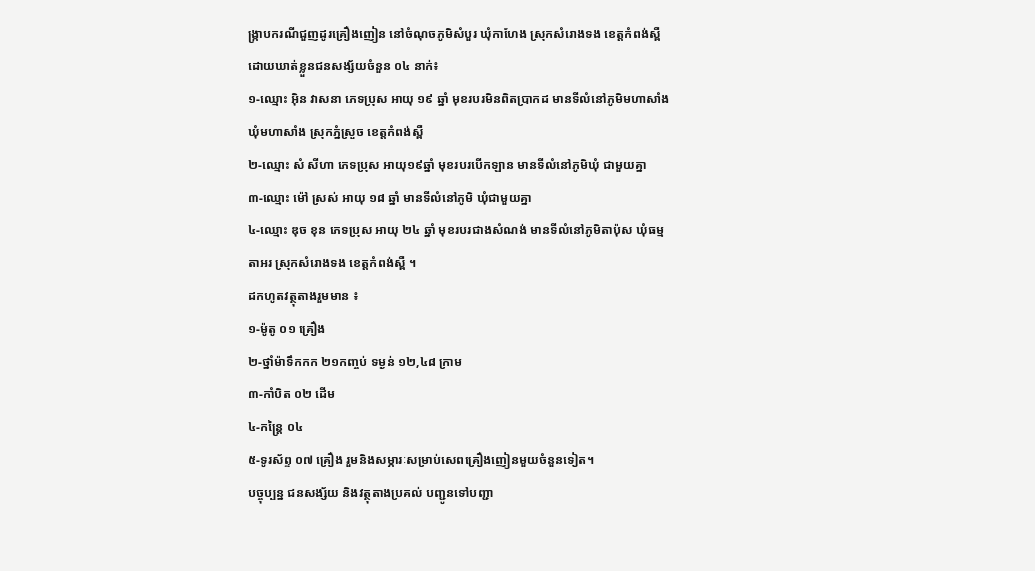ង្ក្រាបករណីជួញដូរគ្រឿងញៀន នៅចំណុចភូមិសំបួរ ឃុំកាហែង ស្រុកសំរោងទង ខេត្តកំពង់ស្ពឺ ដោយឃាត់ខ្លួនជនសង្ស័យចំនួន ០៤ នាក់៖
១-ឈ្មោះ អ៊ិន វាសនា ភេទប្រុស អាយុ ១៩ ឆ្នាំ មុខរបរមិនពិតប្រាកដ មានទីលំនៅភូមិមហាសាំង ឃុំមហាសាំង ស្រុកភ្នំស្រួច ខេត្តកំពង់ស្ពឺ
២-ឈ្មោះ សំ សីហា ភេទប្រុស អាយុ១៩ឆ្នាំ មុខរបរបើកឡាន មានទីលំនៅភូមិឃុំ ជាមួយគ្នា
៣-ឈ្មោះ ម៉ៅ ស្រស់ អាយុ ១៨ ឆ្នាំ មានទីលំនៅភូមិ ឃុំជាមួយគ្នា
៤-ឈ្មោះ ឌុច ខុន ភេទប្រុស អាយុ ២៤ ឆ្នាំ មុខរបរជាងសំណង់ មានទីលំនៅភូមិតាប៉ុស ឃុំធម្មតាអរ ស្រុកសំរោងទង ខេត្តកំពង់ស្ពឺ ។
ដកហូតវត្ថុតាងរួមមាន ៖
១-ម៉ូតូ ០១ គ្រឿង
២-ថ្នាំម៉ាទឹកកក ២១កញ្ចប់ ទម្ងន់ ១២,៤៨ ក្រាម
៣-កាំបិត ០២ ដើម
៤-កន្ត្រៃ ០៤
៥-ទូរស័ព្ទ ០៧ គ្រឿង រួមនិងសម្ភារៈសម្រាប់សេពគ្រឿងញៀនមួយចំនួនទៀត។
បច្ចុប្បន្ន ជនសង្ស័យ និងវត្ថុតាងប្រគល់ បញ្ជូនទៅបញ្ជា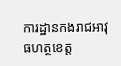ការដ្ឋានកងរាជអាវុធហត្ថខេត្ត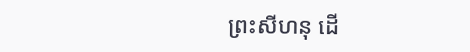ព្រះសីហនុ ដើ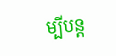ម្បីបន្ត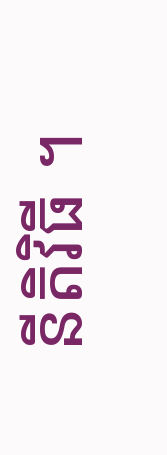នីតិវិធី ។